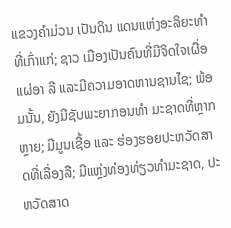ແຂວງຄໍາມ່ວນ ເປັນດິນ ແດນແຫ່ງອະລິຍະທໍາທີ່ເກົ່າແກ່; ຊາວ ເມືອງເປັນຄົນທີ່ມີຈິດໃຈເຜື່ອແຜ່ອາ ລີ ແລະມີຄວາມອາດຫານຊານໄຊ; ພ້ອມນັ້ນ, ຍັງມີຊັບພະຍາກອນທໍາ ມະຊາດທີ່ຫຼາກຫຼາຍ; ມີມູນເຊື້ອ ແລະ ຮ່ອງຮອຍປະຫວັດສາດທີ່ເລື່ອງລື; ມີແຫຼ່ງທ່ອງທ່ຽວທໍາມະຊາດ, ປະ ຫວັດສາດ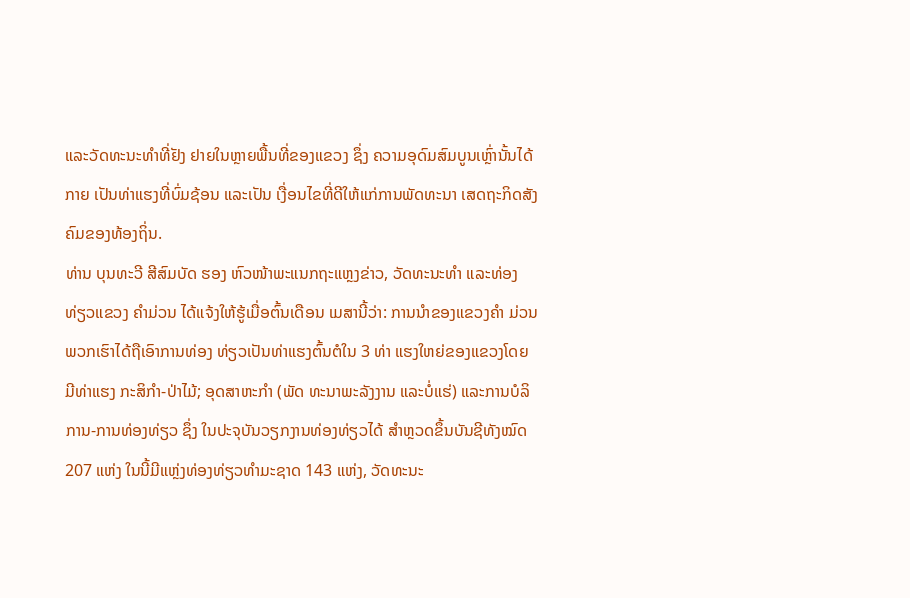ແລະວັດທະນະທໍາທີ່ຢັງ ຢາຍໃນຫຼາຍພື້ນທີ່ຂອງແຂວງ ຊຶ່ງ ຄວາມອຸດົມສົມບູນເຫຼົ່ານັ້ນໄດ້ກາຍ ເປັນທ່າແຮງທີ່ບົ່ມຊ້ອນ ແລະເປັນ ເງື່ອນໄຂທີ່ດີໃຫ້ແກ່ການພັດທະນາ ເສດຖະກິດສັງຄົມຂອງທ້ອງຖິ່ນ.
ທ່ານ ບຸນທະວີ ສີສົມບັດ ຮອງ ຫົວໜ້າພະແນກຖະແຫຼງຂ່າວ, ວັດທະນະທໍາ ແລະທ່ອງທ່ຽວແຂວງ ຄໍາມ່ວນ ໄດ້ແຈ້ງໃຫ້ຮູ້ເມື່ອຕົ້ນເດືອນ ເມສານີ້ວ່າ: ການນໍາຂອງແຂວງຄໍາ ມ່ວນພວກເຮົາໄດ້ຖືເອົາການທ່ອງ ທ່ຽວເປັນທ່າແຮງຕົ້ນຕໍໃນ 3 ທ່າ ແຮງໃຫຍ່ຂອງແຂວງໂດຍມີທ່າແຮງ ກະສິກໍາ-ປ່າໄມ້; ອຸດສາຫະກໍາ (ພັດ ທະນາພະລັງງານ ແລະບໍ່ແຮ່) ແລະການບໍລິການ-ການທ່ອງທ່ຽວ ຊຶ່ງ ໃນປະຈຸບັນວຽກງານທ່ອງທ່ຽວໄດ້ ສໍາຫຼວດຂຶ້ນບັນຊີທັງໝົດ 207 ແຫ່ງ ໃນນີ້ມີແຫຼ່ງທ່ອງທ່ຽວທໍາມະຊາດ 143 ແຫ່ງ, ວັດທະນະ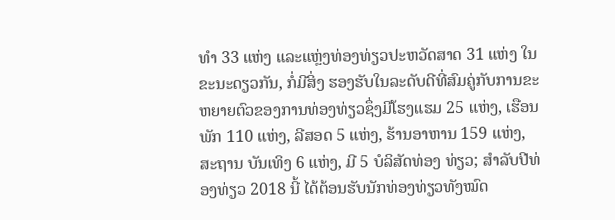ທໍາ 33 ແຫ່ງ ແລະແຫຼ່ງທ່ອງທ່ຽວປະຫວັດສາດ 31 ແຫ່ງ ໃນຂະນະດຽວກັນ, ກໍ່ມີສິ່ງ ຮອງຮັບໃນລະດັບດີທີ່ສົມຄູ່ກັບການຂະຫຍາຍຕົວຂອງການທ່ອງທ່ຽວຊຶ່ງມີໂຮງແຮມ 25 ແຫ່ງ, ເຮືອນພັກ 110 ແຫ່ງ, ລີສອດ 5 ແຫ່ງ, ຮ້ານອາຫານ 159 ແຫ່ງ, ສະຖານ ບັນເທິງ 6 ແຫ່ງ, ມີ 5 ບໍລິສັດທ່ອງ ທ່ຽວ; ສໍາລັບປີທ່ອງທ່ຽວ 2018 ນີ້ ໄດ້ຕ້ອນຮັບນັກທ່ອງທ່ຽວທັງໝົດ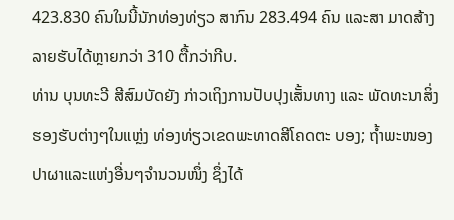423.830 ຄົນໃນນີ້ນັກທ່ອງທ່ຽວ ສາກົນ 283.494 ຄົນ ແລະສາ ມາດສ້າງລາຍຮັບໄດ້ຫຼາຍກວ່າ 310 ຕື້ກວ່າກີບ.
ທ່ານ ບຸນທະວີ ສີສົມບັດຍັງ ກ່າວເຖິງການປັບປຸງເສັ້ນທາງ ແລະ ພັດທະນາສິ່ງຮອງຮັບຕ່າງໆໃນແຫຼ່ງ ທ່ອງທ່ຽວເຂດພະທາດສີໂຄດຕະ ບອງ; ຖໍ້າພະໜອງປາຜາແລະແຫ່ງອື່ນໆຈໍານວນໜຶ່ງ ຊຶ່ງໄດ້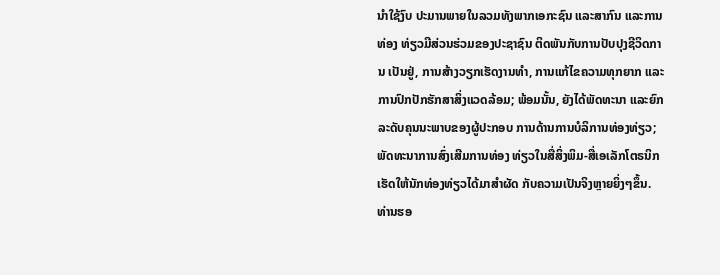ນໍາໃຊ້ງົບ ປະມານພາຍໃນລວມທັງພາກເອກະຊົນ ແລະສາກົນ ແລະການທ່ອງ ທ່ຽວມີສ່ວນຮ່ວມຂອງປະຊາຊົນ ຕິດພັນກັບການປັບປຸງຊີວິດການ ເປັນຢູ່, ການສ້າງວຽກເຮັດງານທໍາ, ການແກ້ໄຂຄວາມທຸກຍາກ ແລະ ການປົກປັກຮັກສາສິ່ງແວດລ້ອມ; ພ້ອມນັ້ນ, ຍັງໄດ້ພັດທະນາ ແລະຍົກ ລະດັບຄຸນນະພາບຂອງຜູ້ປະກອບ ການດ້ານການບໍລິການທ່ອງທ່ຽວ; ພັດທະນາການສົ່ງເສີມການທ່ອງ ທ່ຽວໃນສື່ສິ່ງພິມ-ສື່ເອເລັກໂຕຣນິກ ເຮັດໃຫ້ນັກທ່ອງທ່ຽວໄດ້ມາສໍາຜັດ ກັບຄວາມເປັນຈິງຫຼາຍຍິ່ງໆຂຶ້ນ.
ທ່ານຮອ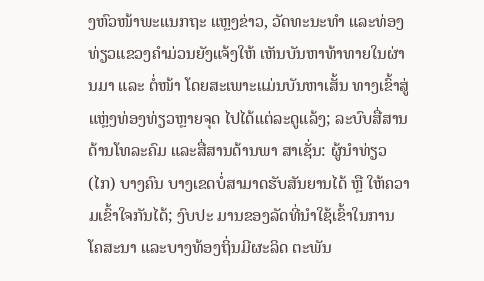ງຫົວໜ້າພະແນກຖະ ແຫຼງຂ່າວ, ວັດທະນະທໍາ ແລະທ່ອງ ທ່ຽວແຂວງຄໍາມ່ວນຍັງແຈ້ງໃຫ້ ເຫັນບັນຫາທ້າທາຍໃນຜ່ານມາ ແລະ ຕໍ່ໜ້າ ໂດຍສະເພາະແມ່ນບັນຫາເສັ້ນ ທາງເຂົ້າສູ່ແຫຼ່ງທ່ອງທ່ຽວຫຼາຍຈຸດ ໄປໄດ້ແຕ່ລະດູແລ້ງ; ລະບົບສື່ສານດ້ານໂທລະຄົມ ແລະສື່ສານດ້ານພາ ສາເຊັ່ນ: ຜູ້ນໍາທ່ຽວ (ໄກ) ບາງຄົນ ບາງເຂດບໍ່ສາມາດຮັບສັນຍານໄດ້ ຫຼື ໃຫ້ຄວາມເຂົ້າໃຈກັນໄດ້; ງົບປະ ມານຂອງລັດທີ່ນໍາໃຊ້ເຂົ້າໃນການ ໂຄສະນາ ແລະບາງທ້ອງຖິ່ນມີຜະລິດ ຕະພັນ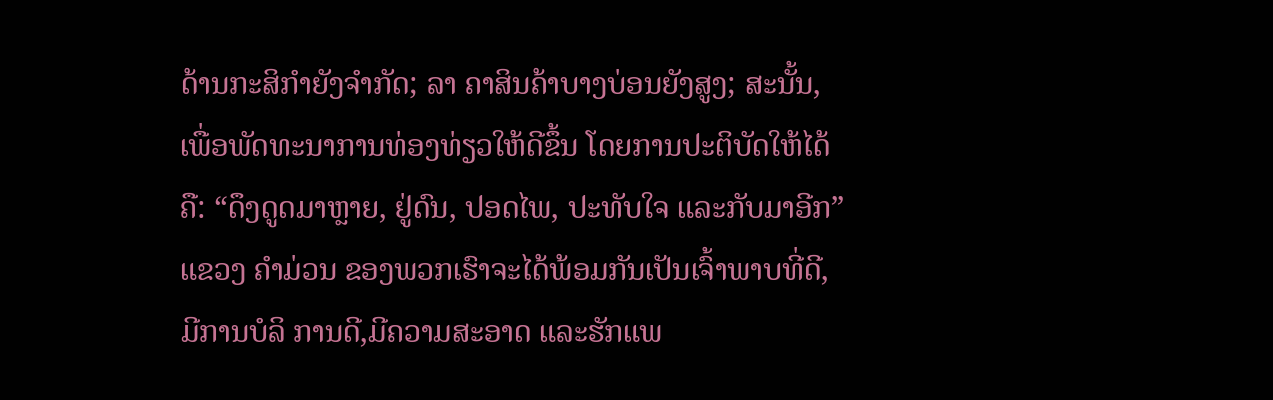ດ້ານກະສິກໍາຍັງຈໍາກັດ; ລາ ຄາສິນຄ້າບາງບ່ອນຍັງສູງ; ສະນັ້ນ, ເພື່ອພັດທະນາການທ່ອງທ່ຽວໃຫ້ດີຂຶ້ນ ໂດຍການປະຕິບັດໃຫ້ໄດ້ຄື: “ດຶງດູດມາຫຼາຍ, ຢູ່ດົນ, ປອດໄພ, ປະທັບໃຈ ແລະກັບມາອີກ” ແຂວງ ຄໍາມ່ວນ ຂອງພວກເຮົາຈະໄດ້ພ້ອມກັນເປັນເຈົ້າພາບທີ່ດີ, ມີການບໍລິ ການດີ,ມີຄວາມສະອາດ ແລະຮັກແພ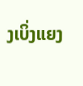ງເບິ່ງແຍງ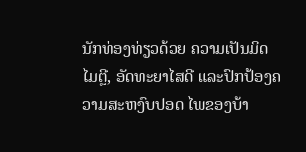ນັກທ່ອງທ່ຽວດ້ວຍ ຄວາມເປັນມິດໄມຕຼີ, ອັດທະຍາໄສດີ ແລະປົກປ້ອງຄວາມສະຫງົບປອດ ໄພຂອງບ້າ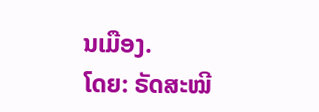ນເມືອງ.
ໂດຍ: ຣັດສະໝີ